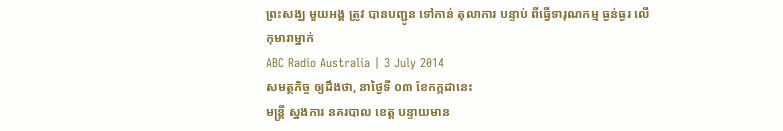ព្រះសង្ឃ មួយអង្គ ត្រូវ បានបញ្ជូន ទៅកាន់ តុលាការ បន្ទាប់ ពីធ្វើទារុណកម្ម ធ្ងន់ធ្ងរ លើកុមារាម្នាក់
ABC Radio Australia | 3 July 2014
សមត្ថកិច្ច ឲ្យដឹងថា, នាថ្ងៃទី ០៣ ខែកក្កដានេះ
មន្រ្តី ស្នងការ នគរបាល ខេត្ត បន្ទាយមាន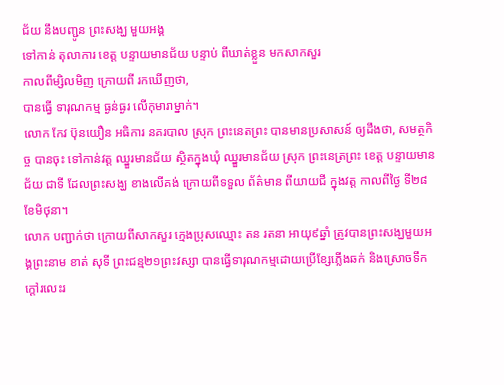ជ័យ នឹងបញ្ជូន ព្រះសង្ឃ មួយអង្គ
ទៅកាន់ តុលាការ ខេត្ត បន្ទាយមានជ័យ បន្ទាប់ ពីឃាត់ខ្លួន មកសាកសួរ
កាលពីម្សិលមិញ ក្រោយពី រកឃើញថា,
បានធ្វើ ទារុណកម្ម ធ្ងន់ធ្ងរ លើកុមារាម្នាក់។
លោក កែវ ប៊ុនយឿន អធិការ នគរបាល ស្រុក ព្រះនេតព្រះ បានមានប្រសាសន៍ ឲ្យដឹងថា, សមត្ថកិច្ច បានចុះ ទៅកាន់វត្ត ឈ្នួរមានជ័យ ស្ថិតក្នុងឃុំ ឈ្នួរមានជ័យ ស្រុក ព្រះនេត្រព្រះ ខេត្ត បន្ទាយមានជ័យ ជាទី ដែលព្រះសង្ឃ ខាងលើគង់ ក្រោយពីទទួល ព័ត៌មាន ពីយាយជី ក្នុងវត្ត កាលពីថ្ងៃ ទី២៨ ខែមិថុនា។
លោក បញ្ជាក់ថា ក្រោយពីសាកសួរ ក្មេងប្រុសឈ្មោះ តន រតនា អាយុ៩ឆ្នាំ ត្រូវបានព្រះសង្ឃមួយអង្គព្រះនាម ខាត់ សុទី ព្រះជន្ម២១ព្រះវស្សា បានធ្វើទារុណកម្មដោយប្រើខ្សែភ្លើងឆក់ និងស្រោចទឹកក្តៅរលេះរ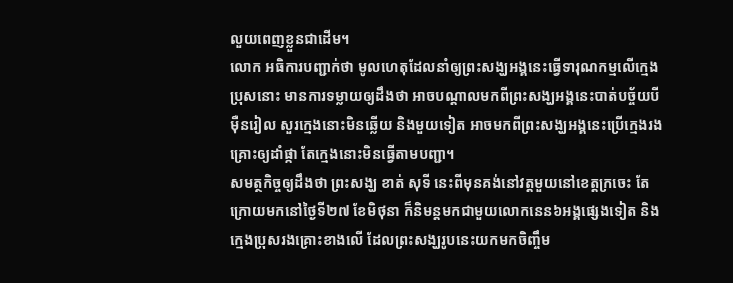លួយពេញខ្លួនជាដើម។
លោក អធិការបញ្ជាក់ថា មូលហេតុដែលនាំឲ្យព្រះសង្ឃអង្គនេះធ្វើទារុណកម្មលើក្មេងប្រុសនោះ មានការទម្លាយឲ្យដឹងថា អាចបណ្តាលមកពីព្រះសង្ឃអង្គនេះបាត់បច្ច័យបីម៉ឺនរៀល សួរក្មេងនោះមិនឆ្លើយ និងមួយទៀត អាចមកពីព្រះសង្ឃអង្គនេះប្រើក្មេងរងគ្រោះឲ្យដាំផ្កា តែក្មេងនោះមិនធ្វើតាមបញ្ជា។
សមត្ថកិច្ចឲ្យដឹងថា ព្រះសង្ឃ ខាត់ សុទី នេះពីមុនគង់នៅវត្តមួយនៅខេត្តក្រចេះ តែក្រោយមកនៅថ្ងៃទី២៧ ខែមិថុនា ក៏និមន្តមកជាមួយលោកនេន៦អង្គផ្សេងទៀត និង ក្មេងប្រុសរងគ្រោះខាងលើ ដែលព្រះសង្ឃរូបនេះយកមកចិញ្ចឹម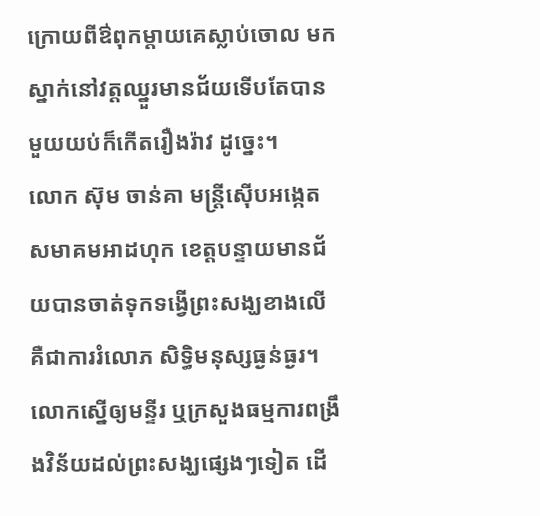ក្រោយពីឳពុកម្តាយគេស្លាប់ចោល មកស្នាក់នៅវត្តឈ្នួរមានជ័យទើបតែបានមួយយប់ក៏កើតរឿងរ៉ាវ ដូច្នេះ។
លោក ស៊ុម ចាន់គា មន្រ្តីស៊ើបអង្កេតសមាគមអាដហុក ខេត្តបន្ទាយមានជ័យបានចាត់ទុកទង្វើព្រះសង្ឃខាងលើគឺជាការរំលោភ សិទ្ធិមនុស្សធ្ងន់ធ្ងរ។ លោកស្នើឲ្យមន្ទីរ ឬក្រសួងធម្មការពង្រឹងវិន័យដល់ព្រះសង្ឃផ្សេងៗទៀត ដើ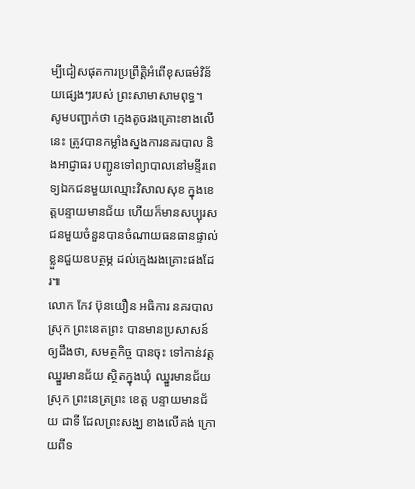ម្បីជៀសផុតការប្រព្រឹត្តិអំពើខុសធម៌វិន័យផ្សេងៗរបស់ ព្រះសាមាសាមពុទ្ធ។
សូមបញ្ជាក់ថា ក្មេងតូចរងគ្រោះខាងលើនេះ ត្រូវបានកម្លាំងស្នងការនគរបាល និងអាជ្ញាធរ បញ្ជូនទៅព្យាបាលនៅមន្ទីរពេទ្យឯកជនមួយឈ្មោះវិសាលសុខ ក្នុងខេត្តបន្ទាយមានជ័យ ហើយក៏មានសប្បុរសជនមួយចំនួនបានចំណាយធនធានផ្ទាល់ខ្លួនជួយឧបត្ថម្ភ ដល់ក្មេងរងគ្រោះផងដែរ៕
លោក កែវ ប៊ុនយឿន អធិការ នគរបាល ស្រុក ព្រះនេតព្រះ បានមានប្រសាសន៍ ឲ្យដឹងថា, សមត្ថកិច្ច បានចុះ ទៅកាន់វត្ត ឈ្នួរមានជ័យ ស្ថិតក្នុងឃុំ ឈ្នួរមានជ័យ ស្រុក ព្រះនេត្រព្រះ ខេត្ត បន្ទាយមានជ័យ ជាទី ដែលព្រះសង្ឃ ខាងលើគង់ ក្រោយពីទ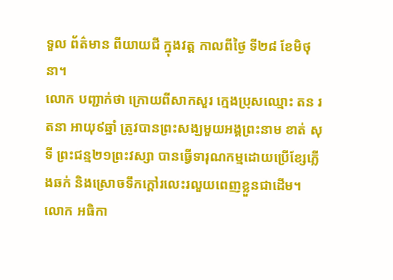ទួល ព័ត៌មាន ពីយាយជី ក្នុងវត្ត កាលពីថ្ងៃ ទី២៨ ខែមិថុនា។
លោក បញ្ជាក់ថា ក្រោយពីសាកសួរ ក្មេងប្រុសឈ្មោះ តន រតនា អាយុ៩ឆ្នាំ ត្រូវបានព្រះសង្ឃមួយអង្គព្រះនាម ខាត់ សុទី ព្រះជន្ម២១ព្រះវស្សា បានធ្វើទារុណកម្មដោយប្រើខ្សែភ្លើងឆក់ និងស្រោចទឹកក្តៅរលេះរលួយពេញខ្លួនជាដើម។
លោក អធិកា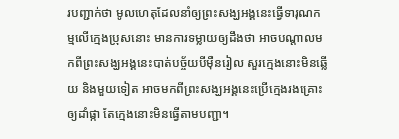របញ្ជាក់ថា មូលហេតុដែលនាំឲ្យព្រះសង្ឃអង្គនេះធ្វើទារុណកម្មលើក្មេងប្រុសនោះ មានការទម្លាយឲ្យដឹងថា អាចបណ្តាលមកពីព្រះសង្ឃអង្គនេះបាត់បច្ច័យបីម៉ឺនរៀល សួរក្មេងនោះមិនឆ្លើយ និងមួយទៀត អាចមកពីព្រះសង្ឃអង្គនេះប្រើក្មេងរងគ្រោះឲ្យដាំផ្កា តែក្មេងនោះមិនធ្វើតាមបញ្ជា។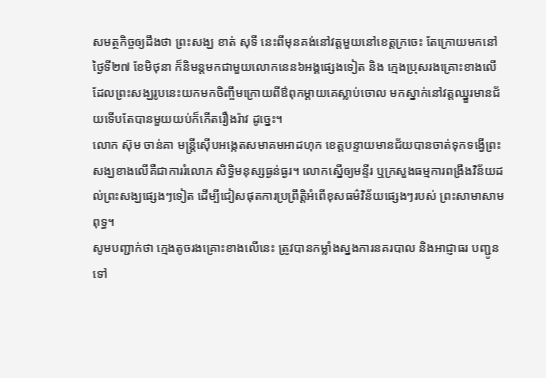សមត្ថកិច្ចឲ្យដឹងថា ព្រះសង្ឃ ខាត់ សុទី នេះពីមុនគង់នៅវត្តមួយនៅខេត្តក្រចេះ តែក្រោយមកនៅថ្ងៃទី២៧ ខែមិថុនា ក៏និមន្តមកជាមួយលោកនេន៦អង្គផ្សេងទៀត និង ក្មេងប្រុសរងគ្រោះខាងលើ ដែលព្រះសង្ឃរូបនេះយកមកចិញ្ចឹមក្រោយពីឳពុកម្តាយគេស្លាប់ចោល មកស្នាក់នៅវត្តឈ្នួរមានជ័យទើបតែបានមួយយប់ក៏កើតរឿងរ៉ាវ ដូច្នេះ។
លោក ស៊ុម ចាន់គា មន្រ្តីស៊ើបអង្កេតសមាគមអាដហុក ខេត្តបន្ទាយមានជ័យបានចាត់ទុកទង្វើព្រះសង្ឃខាងលើគឺជាការរំលោភ សិទ្ធិមនុស្សធ្ងន់ធ្ងរ។ លោកស្នើឲ្យមន្ទីរ ឬក្រសួងធម្មការពង្រឹងវិន័យដល់ព្រះសង្ឃផ្សេងៗទៀត ដើម្បីជៀសផុតការប្រព្រឹត្តិអំពើខុសធម៌វិន័យផ្សេងៗរបស់ ព្រះសាមាសាមពុទ្ធ។
សូមបញ្ជាក់ថា ក្មេងតូចរងគ្រោះខាងលើនេះ ត្រូវបានកម្លាំងស្នងការនគរបាល និងអាជ្ញាធរ បញ្ជូនទៅ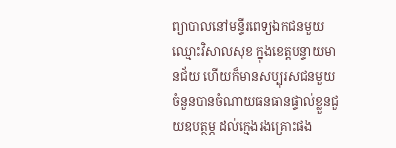ព្យាបាលនៅមន្ទីរពេទ្យឯកជនមួយឈ្មោះវិសាលសុខ ក្នុងខេត្តបន្ទាយមានជ័យ ហើយក៏មានសប្បុរសជនមួយចំនួនបានចំណាយធនធានផ្ទាល់ខ្លួនជួយឧបត្ថម្ភ ដល់ក្មេងរងគ្រោះផង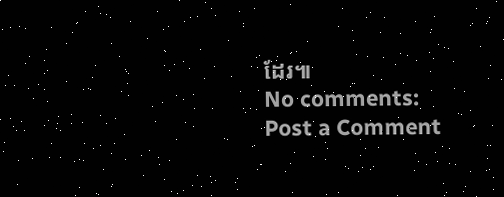ដែរ៕
No comments:
Post a Comment